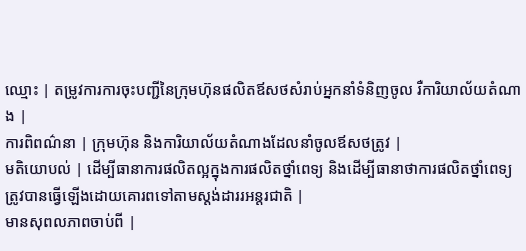ឈ្មោះ | តម្រូវការការចុះបញ្ជីនៃក្រុមហ៊ុនផលិតឪសថសំរាប់អ្នកនាំទំនិញចូល រឺការិយាល័យតំណាង |
ការពិពណ៌នា | ក្រុមហ៊ុន និងការិយាល័យតំណាងដែលនាំចូលឪសថត្រូវ |
មតិយោបល់ | ដើម្បីធានាការផលិតល្អក្នុងការផលិតថ្នាំពេទ្យ និងដើម្បីធានាថាការផលិតថ្នាំពេទ្យត្រូវបានធ្វើឡើងដោយគោរពទៅតាមស្តង់ដាររអន្តរជាតិ |
មានសុពលភាពចាប់ពី |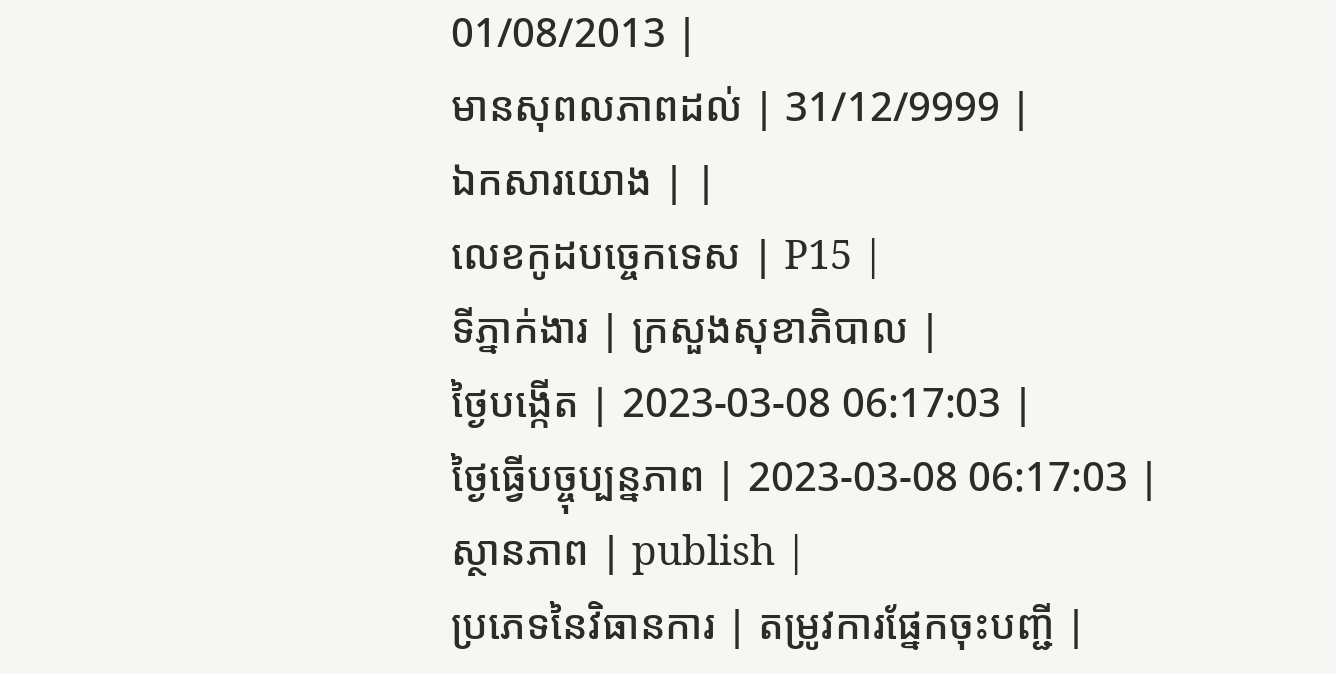01/08/2013 |
មានសុពលភាពដល់ | 31/12/9999 |
ឯកសារយោង | |
លេខកូដបច្ចេកទេស | P15 |
ទីភ្នាក់ងារ | ក្រសួងសុខាភិបាល |
ថ្ងៃបង្កើត | 2023-03-08 06:17:03 |
ថ្ងៃធ្វើបច្ចុប្បន្នភាព | 2023-03-08 06:17:03 |
ស្ថានភាព | publish |
ប្រភេទនៃវិធានការ | តម្រូវការផ្នែកចុះបញ្ជី |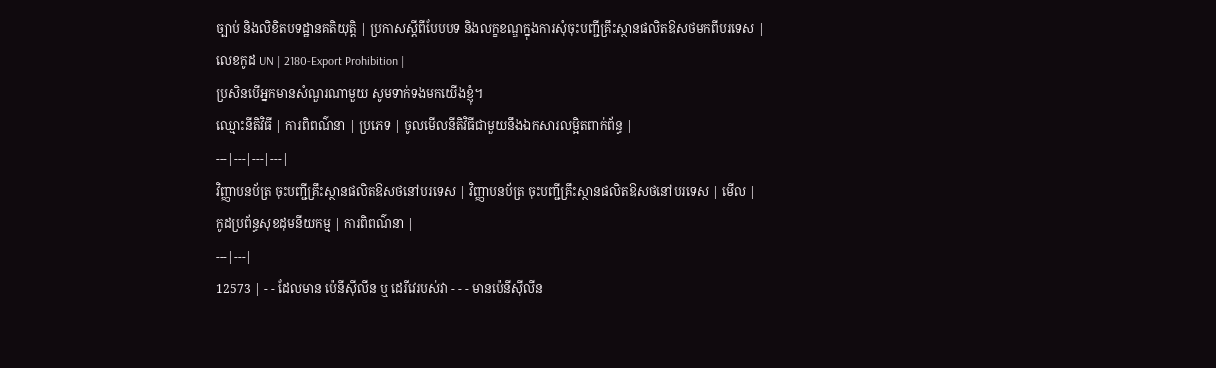ច្បាប់ និងលិខិតបទដ្ឋានគតិយុត្តិ | ប្រកាសស្តីពីបែបបទ និងលក្ខខណ្ឌក្នុងការសុំចុះបញ្ជីគ្រឹះស្ថានផលិតឱសថមកពីបរទេស |
លេខកូដ UN | 2180-Export Prohibition |
ប្រសិនបើអ្នកមានសំណួរណាមួយ សូមទាក់ទងមកយើងខ្ញុំ។
ឈ្មោះនីតិវិធី | ការពិពណ៌នា | ប្រភេទ | ចូលមើលនីតិវិធីជាមួយនឹងឯកសារលម្អិតពាក់ព័ន្ធ |
---|---|---|---|
វិញ្ញាបនប័ត្រ ចុះបញ្ជីគ្រឹះស្ថានផលិតឱសថនៅបរទេស | វិញ្ញាបនប័ត្រ ចុះបញ្ជីគ្រឹះស្ថានផលិតឱសថនៅបរទេស | មើល |
កូដប្រព័ន្ធសុខដុមនីយកម្ម | ការពិពណ៌នា |
---|---|
12573 | - - ដែលមាន ប៉េនីស៊ីលីន ឬ ដេរីវេរបស់វា - - - មានប៉េនីស៊ីលីន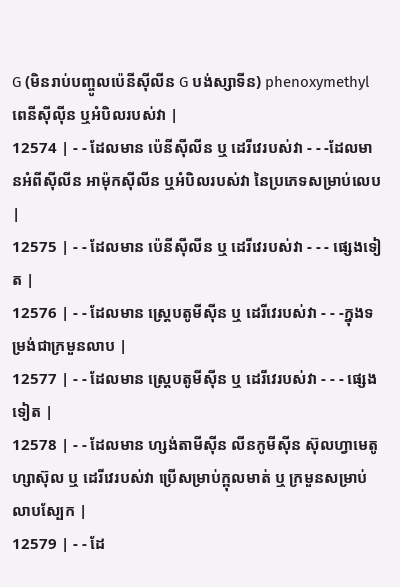G (មិនរាប់បញ្ចូលប៉េនីស៊ីលីន G បង់ស្សាទីន) phenoxymethyl ពេនីស៊ីល៉ីន ឬអំបិលរបស់វា |
12574 | - - ដែលមាន ប៉េនីស៊ីលីន ឬ ដេរីវេរបស់វា - - -ដែលមានអំពីស៊ីលីន អាម៉ុកស៊ីលីន ឬអំបិលរបស់វា នៃប្រភេទសម្រាប់លេប |
12575 | - - ដែលមាន ប៉េនីស៊ីលីន ឬ ដេរីវេរបស់វា - - - ផ្សេងទៀត |
12576 | - - ដែលមាន ស្ត្រេបតូមីស៊ីន ឬ ដេរីវេរបស់វា - - -ក្នុងទម្រង់ជាក្រមួនលាប |
12577 | - - ដែលមាន ស្ត្រេបតូមីស៊ីន ឬ ដេរីវេរបស់វា - - - ផ្សេងទៀត |
12578 | - - ដែលមាន ហ្សង់តាមីស៊ីន លីនកូមីស៊ីន ស៊ុលហ្វាមេតូហ្សាស៊ុល ឬ ដេរីវេរបស់វា ប្រើសម្រាប់ក្ពុលមាត់ ឬ ក្រមួនសម្រាប់លាបស្បែក |
12579 | - - ដែ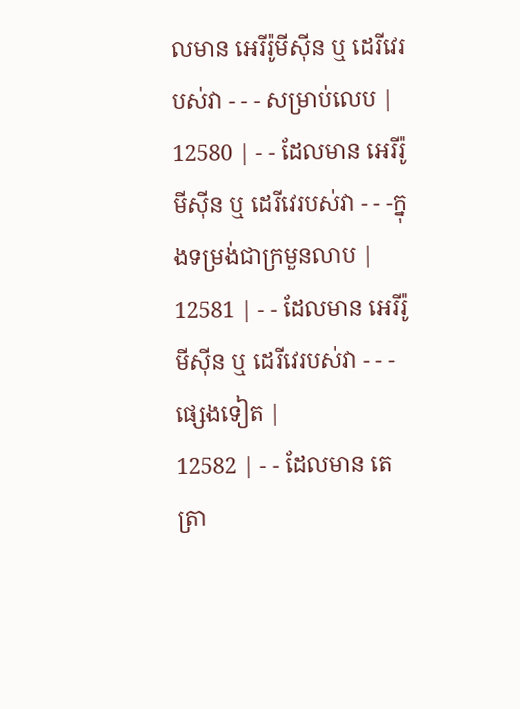លមាន អេរីរ៉ូមីស៊ីន ឬ ដេរីវេរបស់វា - - - សម្រាប់លេប |
12580 | - - ដែលមាន អេរីរ៉ូមីស៊ីន ឬ ដេរីវេរបស់វា - - -ក្នុងទម្រង់ជាក្រមួនលាប |
12581 | - - ដែលមាន អេរីរ៉ូមីស៊ីន ឬ ដេរីវេរបស់វា - - - ផ្សេងទៀត |
12582 | - - ដែលមាន តេត្រា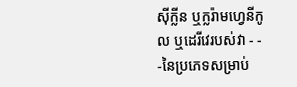ស៊ីក្លីន ឬក្លរ៉ាមហ្វេនីកូល ឬដេរីវេរបស់វា - - -នៃប្រភេទសម្រាប់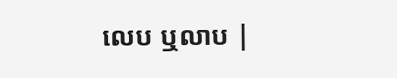លេប ឬលាប |